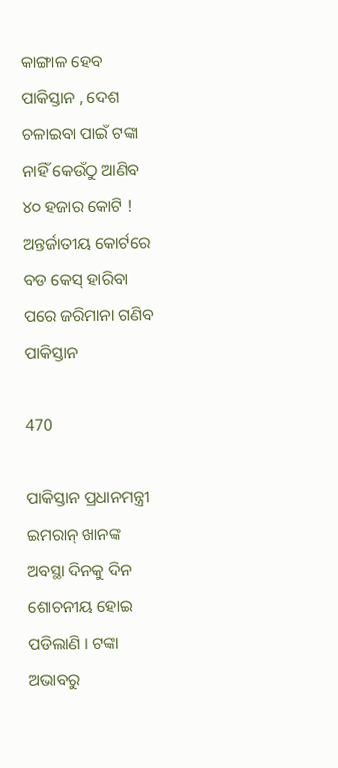କାଙ୍ଗାଳ ହେବ ପାକିସ୍ତାନ , ଦେଶ ଚଳାଇବା ପାଇଁ ଟଙ୍କା ନାହିଁ କେଉଁଠୁ ଆଣିବ ୪୦ ହଜାର କୋଟି ! ଅନ୍ତର୍ଜାତୀୟ କୋର୍ଟରେ ବଡ କେସ୍ ହାରିବା ପରେ ଜରିମାନା ଗଣିବ ପାକିସ୍ତାନ

470

ପାକିସ୍ତାନ ପ୍ରଧାନମନ୍ତ୍ରୀ ଇମରାନ୍ ଖାନଙ୍କ ଅବସ୍ଥା ଦିନକୁ ଦିନ ଶୋଚନୀୟ ହୋଇ ପଡିଲାଣି । ଟଙ୍କା ଅଭାବରୁ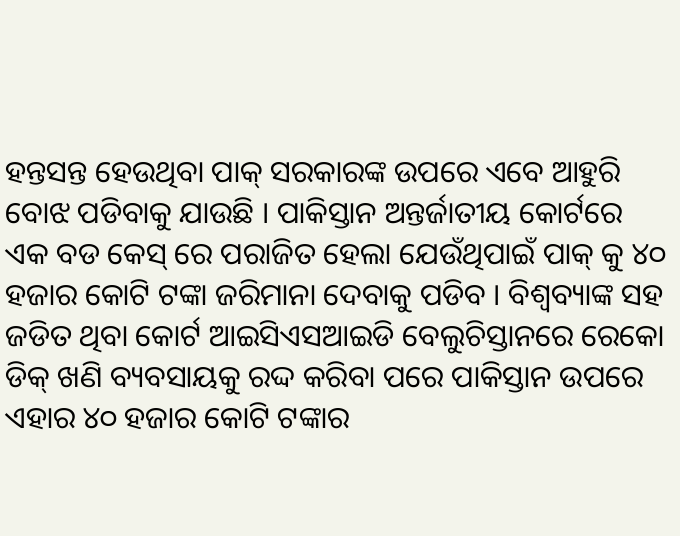ହନ୍ତସନ୍ତ ହେଉଥିବା ପାକ୍ ସରକାରଙ୍କ ଉପରେ ଏବେ ଆହୁରି ବୋଝ ପଡିବାକୁ ଯାଉଛି । ପାକିସ୍ତାନ ଅନ୍ତର୍ଜାତୀୟ କୋର୍ଟରେ ଏକ ବଡ କେସ୍ ରେ ପରାଜିତ ହେଲା ଯେଉଁଥିପାଇଁ ପାକ୍ କୁ ୪୦ ହଜାର କୋଟି ଟଙ୍କା ଜରିମାନା ଦେବାକୁ ପଡିବ । ବିଶ୍ୱବ୍ୟାଙ୍କ ସହ ଜଡିତ ଥିବା କୋର୍ଟ ଆଇସିଏସଆଇଡି ବେଲୁଚିସ୍ତାନରେ ରେକୋ ଡିକ୍ ଖଣି ବ୍ୟବସାୟକୁ ରଦ୍ଦ କରିବା ପରେ ପାକିସ୍ତାନ ଉପରେ ଏହାର ୪୦ ହଜାର କୋଟି ଟଙ୍କାର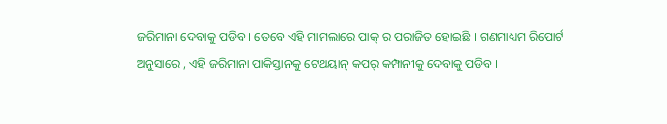ଜରିମାନା ଦେବାକୁ ପଡିବ । ତେବେ ଏହି ମାମଲାରେ ପାକ୍ ର ପରାଜିତ ହୋଇଛି । ଗଣମାଧ୍ୟମ ରିପୋର୍ଟ ଅନୁସାରେ , ଏହି ଜରିମାନା ପାକିସ୍ତାନକୁ ଟେଥୟାନ୍ କପର୍ କମ୍ପାନୀକୁ ଦେବାକୁ ପଡିବ ।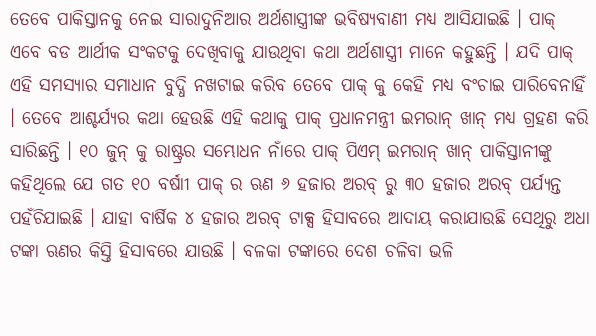ତେବେ ପାକିସ୍ତାନକୁ ନେଇ ସାରାଦୁନିଆର ଅର୍ଥଶାସ୍ତ୍ରୀଙ୍କ ଭବିଷ୍ୟବାଣୀ ମଧ୍ୟ ଆସିଯାଇଛି । ପାକ୍ ଏବେ ବଡ ଆର୍ଥୀକ ସଂକଟକୁ ଦେଖିବାକୁ ଯାଉଥିବା କଥା ଅର୍ଥଶାସ୍ତ୍ରୀ ମାନେ କହୁଛନ୍ତି । ଯଦି ପାକ୍ ଏହି ସମସ୍ୟାର ସମାଧାନ ବୁଦ୍ଧି ନଖଟାଇ କରିବ ତେବେ ପାକ୍ କୁ କେହି ମଧ୍ୟ ବଂଚାଇ ପାରିବେନାହିଁ । ତେବେ ଆଶ୍ଚର୍ଯ୍ୟର କଥା ହେଉଛି ଏହି କଥାକୁ ପାକ୍ ପ୍ରଧାନମନ୍ତ୍ରୀ ଇମରାନ୍ ଖାନ୍ ମଧ୍ୟ ଗ୍ରହଣ କରି ସାରିଛନ୍ତି । ୧୦ ଜୁନ୍ କୁ ରାଷ୍ଟ୍ରର ସମ୍ଭୋଧନ ନାଁରେ ପାକ୍ ପିଏମ୍ ଇମରାନ୍ ଖାନ୍ ପାକିସ୍ତାନୀଙ୍କୁ କହିଥିଲେ ଯେ ଗତ ୧୦ ବର୍ଷାୀ ପାକ୍ ର ଋଣ ୬ ହଜାର ଅରବ୍ ରୁ ୩୦ ହଜାର ଅରବ୍ ପର୍ଯ୍ୟନ୍ତ ପହଁଚିଯାଇଛି । ଯାହା ବାର୍ଷିକ ୪ ହଜାର ଅରବ୍ ଟାକ୍ସ ହିସାବରେ ଆଦାୟ କରାଯାଉଛି ସେଥିରୁ ଅଧା ଟଙ୍କା ଋଣର କିସ୍ତି ହିସାବରେ ଯାଉଛି । ବଳକା ଟଙ୍କାରେ ଦେଶ ଚଳିବା ଭଳି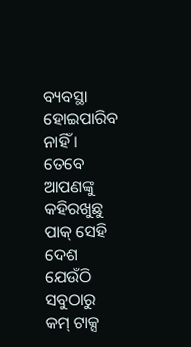ବ୍ୟବସ୍ଥା ହୋଇପାରିବ ନାହିଁ । ତେବେ ଆପଣଙ୍କୁ କହିରଖୁଛୁ ପାକ୍ ସେହି ଦେଶ ଯେଉଁଠି ସବୁଠାରୁ କମ୍ ଟାକ୍ସ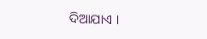ଦିଆଯାଏ ।